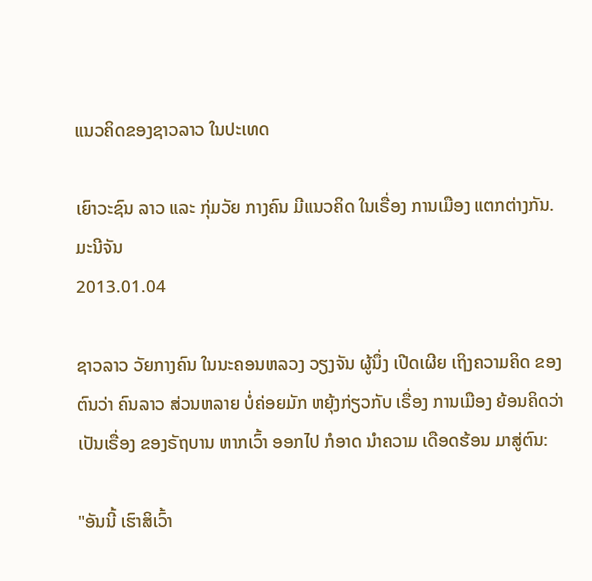ແນວຄິດຂອງຊາວລາວ ໃນປະເທດ

ເຍົາວະຊົນ ລາວ ແລະ ກຸ່ມວັຍ ກາງຄົນ ມີແນວຄິດ ໃນເຣື່ອງ ການເມືອງ ແຕກຕ່າງກັນ.
ມະນີຈັນ
2013.01.04

ຊາວລາວ ວັຍກາງຄົນ ໃນນະຄອນຫລວງ ວຽງຈັນ ຜູ້ນຶ່ງ ເປີດເຜີຍ ເຖິງຄວາມຄິດ ຂອງຕົນວ່າ ຄົນລາວ ສ່ວນຫລາຍ ບໍ່ຄ່ອຍມັກ ຫຍຸ້ງກ່ຽວກັບ ເຣື່ອງ ການເມືອງ ຍ້ອນຄິດວ່າ ເປັນເຣື່ອງ ຂອງຣັຖບານ ຫາກເວົ້າ ອອກໄປ ກໍອາດ ນໍາຄວາມ ເດືອດຮ້ອນ ມາສູ່ຕົນ:

"ອັນນີ້ ເຮົາສິເວົ້າ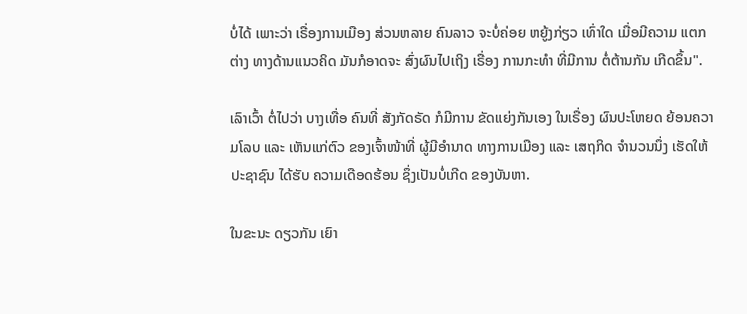ບໍ່ໄດ້ ເພາະວ່າ ເຣື່ອງການເມືອງ ສ່ວນຫລາຍ ຄົນລາວ ຈະບໍ່ຄ່ອຍ ຫຍູ້ງກ່ຽວ ເທົ່າໃດ ເມື່ອມີຄວາມ ແຕກຕ່າງ ທາງດ້ານແນວຄິດ ມັນກໍອາດຈະ ສົ່ງຜົນໄປເຖິງ ເຣື່ອງ ການກະທໍາ ທີ່ມີການ ຕໍ່ຕ້ານກັນ ເກີດຂຶ້ນ".

ເລົາເວົ້າ ຕໍ່ໄປວ່າ ບາງເທື່ອ ຄົນທີ່ ສັງກັດຣັດ ກໍມີການ ຂັດແຍ່ງກັນເອງ ໃນເຣື່ອງ ຜົນປະໂຫຍດ ຍ້ອນຄວາມໂລບ ແລະ ເຫັນແກ່ຕົວ ຂອງເຈົ້າໜ້າທີ່ ຜູ້ມີອໍານາດ ທາງການເມືອງ ແລະ ເສຖກິດ ຈໍານວນນຶ່ງ ເຮັດໃຫ້ ປະຊາຊົນ ໄດ້ຮັບ ຄວາມເດືອດຮ້ອນ ຊຶ່ງເປັນບໍ່ເກີດ ຂອງບັນຫາ.

ໃນຂະນະ ດຽວກັນ ເຍົາ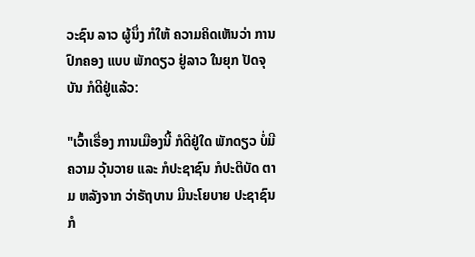ວະຊົນ ລາວ ຜູ້ນຶ່ງ ກໍໃຫ້ ຄວາມຄິດເຫັນວ່າ ການປົກຄອງ ແບບ ພັກດຽວ ຢູ່ລາວ ໃນຍຸກ ປັດຈຸບັນ ກໍດີຢູ່ແລ້ວ:

"ເວົ້າເຣື່ອງ ການເມືອງນີ້ ກໍດີຢູ່ໃດ ພັກດຽວ ບໍ່ມີຄວາມ ວຸ້ນວາຍ ແລະ ກໍປະຊາຊົນ ກໍປະຕິບັດ ຕາມ ຫລັງຈາກ ວ່າຣັຖບານ ມີນະໂຍບາຍ ປະຊາຊົນ ກໍ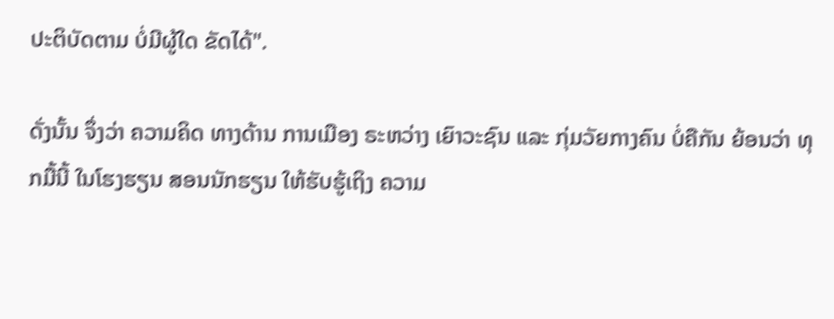ປະຕິບັດຕາມ ບໍ່ມີຜູ້ໃດ ຂັດໄດ້".

ດັ່ງນັ້ນ ຈຶ່ງວ່າ ຄວາມຄິດ ທາງດ້ານ ການເມືອງ ຣະຫວ່າງ ເຍົາວະຊົນ ແລະ ກຸ່ມວັຍກາງຄົນ ບໍ່ຄືກັນ ຍ້ອນວ່າ ທຸກມື້ນີ້ ໃນໂຮງຮຽນ ສອນນັກຮຽນ ໃຫ້ຮັບຮູ້ເຖິງ ຄວາມ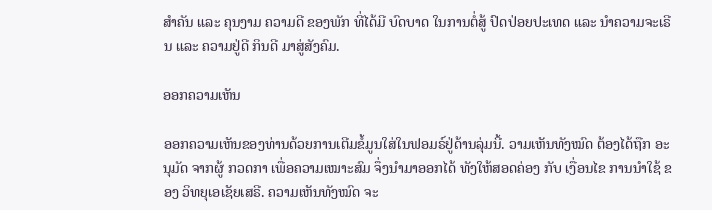ສໍາຄັນ ແລະ ຄຸນງາມ ຄວາມດີ ຂອງພັກ ທີ່ໄດ້ມີ ບົດບາດ ໃນການຕໍ່ສູ້ ປົດປ່ອຍປະເທດ ແລະ ນໍາຄວາມຈະເຣີນ ແລະ ຄວາມຢູ່ດີ ກິນດີ ມາສູ່ສັງຄົມ.

ອອກຄວາມເຫັນ

ອອກຄວາມເຫັນຂອງທ່ານດ້ວຍການເຕີມຂໍ້ມູນໃສ່ໃນຟອມຣ໌ຢູ່ດ້ານລຸ່ມນີ້. ວາມເຫັນທັງໝົດ ຕ້ອງໄດ້ຖືກ ອະນຸມັດ ຈາກຜູ້ ກວດກາ ເພື່ອຄວາມເໝາະສົມ ຈຶ່ງນໍາມາອອກໄດ້ ທັງໃຫ້ສອດຄ່ອງ ກັບ ເງື່ອນໄຂ ການນຳໃຊ້ ຂອງ ວິທຍຸເອເຊັຍເສຣີ. ຄວາມເຫັນທັງໝົດ ຈະ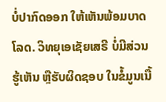ບໍ່ປາກົດອອກ ໃຫ້ເຫັນພ້ອມບາດໂລດ. ວິທຍຸເອເຊັຍເສຣີ ບໍ່ມີສ່ວນຮູ້ເຫັນ ຫຼືຮັບຜິດຊອບ ໃນຂໍ້ມູນເນື້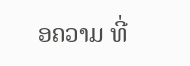ອຄວາມ ທີ່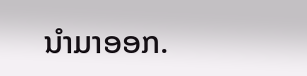ນໍາມາອອກ.